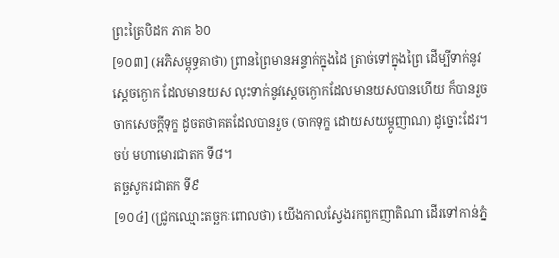ព្រះត្រៃបិដក ភាគ ៦០
[១០៣] (អភិសម្ពុទ្ធគាថា) ព្រានព្រៃមានអន្ទាក់ក្នុងដៃ ត្រាច់ទៅក្នុងព្រៃ ដើម្បីទាក់នូវស្តេចក្ងោក ដែលមានយស លុះទាក់នូវស្តេចក្ងោកដែលមានយសបានហើយ ក៏បានរួចចាកសេចក្តីទុក្ខ ដូចតថាគតដែលបានរួច (ចាកទុក្ខ ដោយសយម្ភូញាណ) ដូច្នោះដែរ។
ចប់ មហាមោរជាតក ទី៨។
តច្ឆសូករជាតក ទី៩
[១០៤] (ជ្រូកឈ្មោះតច្ឆកៈពោលថា) យើងកាលស្វែងរកពួកញាតិណា ដើរទៅកាន់ភ្នំ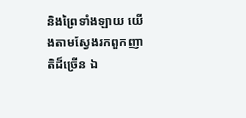និងព្រៃទាំងឡាយ យើងតាមស្វែងរកពួកញាតិដ៏ច្រើន ឯ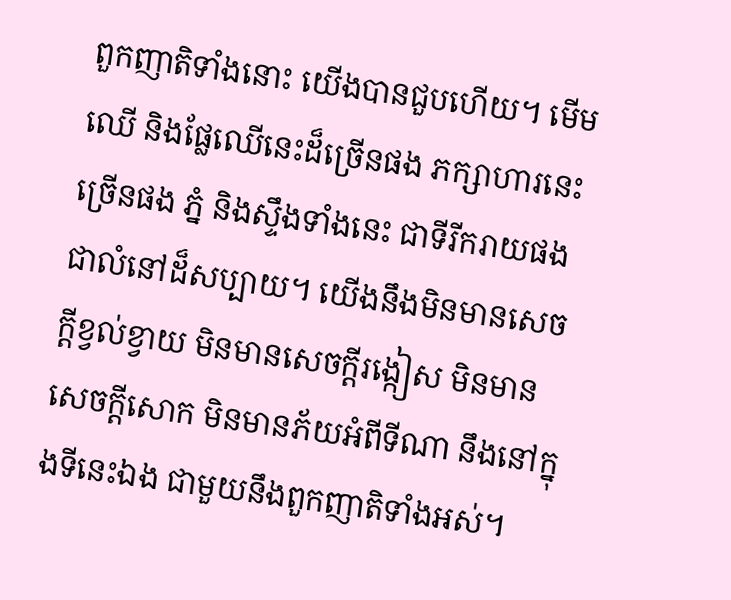ពួកញាតិទាំងនោះ យើងបានជួបហើយ។ មើមឈើ និងផ្លែឈើនេះដ៏ច្រើនផង ភក្សាហារនេះច្រើនផង ភ្នំ និងស្ទឹងទាំងនេះ ជាទីរីករាយផង ជាលំនៅដ៏សប្បាយ។ យើងនឹងមិនមានសេចក្តីខ្វល់ខ្វាយ មិនមានសេចក្តីរង្កៀស មិនមានសេចក្តីសោក មិនមានភ័យអំពីទីណា នឹងនៅក្នុងទីនេះឯង ជាមួយនឹងពួកញាតិទាំងអស់។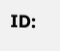ID: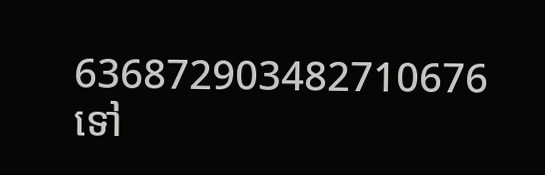636872903482710676
ទៅ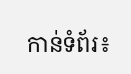កាន់ទំព័រ៖